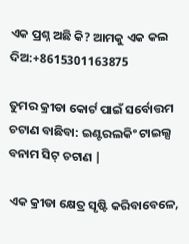ଏକ ପ୍ରଶ୍ନ ଅଛି କି? ଆମକୁ ଏକ କଲ ଦିଅ:+8615301163875

ତୁମର କ୍ରୀଡା କୋର୍ଟ ପାଇଁ ସର୍ବୋତ୍ତମ ଚଟାଣ ବାଛିବା: ଇଣ୍ଟରଲକିଂ ଟାଇଲ୍ସ ବନାମ ସିଟ୍ ଚଟାଣ |

ଏକ କ୍ରୀଡା କ୍ଷେତ୍ର ସୃଷ୍ଟି କରିବାବେଳେ,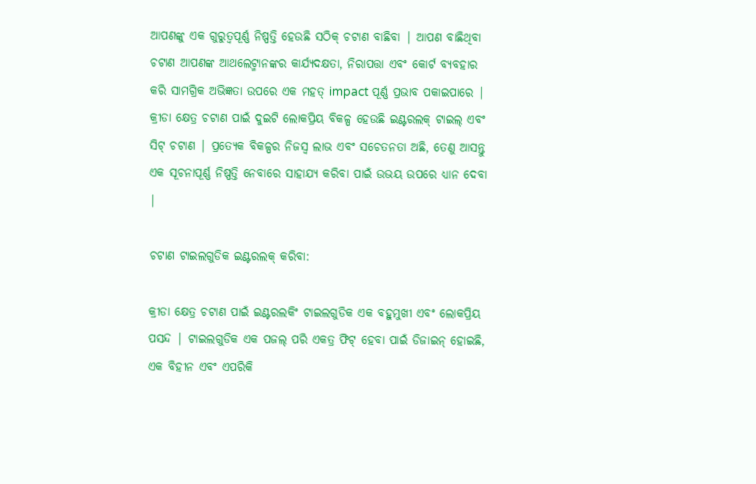ଆପଣଙ୍କୁ ଏକ ଗୁରୁତ୍ୱପୂର୍ଣ୍ଣ ନିଷ୍ପତ୍ତି ହେଉଛି ସଠିକ୍ ଚଟାଣ ବାଛିବା | ଆପଣ ବାଛିଥିବା ଚଟାଣ ଆପଣଙ୍କ ଆଥଲେଟ୍ମାନଙ୍କର କାର୍ଯ୍ୟଦକ୍ଷତା, ନିରାପତ୍ତା ଏବଂ କୋର୍ଟ ବ୍ୟବହାର କରି ସାମଗ୍ରିକ ଅଭିଜ୍ଞତା ଉପରେ ଏକ ମହତ୍ impact ପୂର୍ଣ୍ଣ ପ୍ରଭାବ ପକାଇପାରେ | କ୍ରୀଡା କ୍ଷେତ୍ର ଚଟାଣ ପାଇଁ ଦୁଇଟି ଲୋକପ୍ରିୟ ବିକଳ୍ପ ହେଉଛି ଇଣ୍ଟରଲକ୍ ଟାଇଲ୍ ଏବଂ ସିଟ୍ ଚଟାଣ | ପ୍ରତ୍ୟେକ ବିକଳ୍ପର ନିଜସ୍ୱ ଲାଭ ଏବଂ ସଚେତନତା ଅଛି, ତେଣୁ ଆସନ୍ତୁ ଏକ ସୂଚନାପୂର୍ଣ୍ଣ ନିଷ୍ପତ୍ତି ନେବାରେ ସାହାଯ୍ୟ କରିବା ପାଇଁ ଉଭୟ ଉପରେ ଧ୍ୟାନ ଦେବା |

ଚଟାଣ ଟାଇଲଗୁଡିକ ଇଣ୍ଟରଲକ୍ କରିବା:

କ୍ରୀଡା କ୍ଷେତ୍ର ଚଟାଣ ପାଇଁ ଇଣ୍ଟରଲକିଂ ଟାଇଲଗୁଡିକ ଏକ ବହୁମୁଖୀ ଏବଂ ଲୋକପ୍ରିୟ ପସନ୍ଦ | ଟାଇଲଗୁଡିକ ଏକ ପଜଲ୍ ପରି ଏକତ୍ର ଫିଟ୍ ହେବା ପାଇଁ ଡିଜାଇନ୍ ହୋଇଛି, ଏକ ବିହୀନ ଏବଂ ଏପରିକି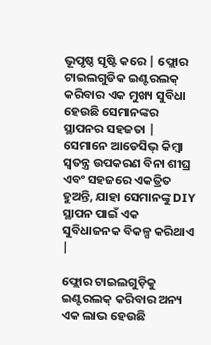ଭୂପୃଷ୍ଠ ସୃଷ୍ଟି କରେ | ଫ୍ଲୋର ଟାଇଲଗୁଡିକ ଇଣ୍ଟରଲକ୍ କରିବାର ଏକ ମୁଖ୍ୟ ସୁବିଧା ହେଉଛି ସେମାନଙ୍କର ସ୍ଥାପନର ସହଜତା | ସେମାନେ ଆଡେସିଭ୍ କିମ୍ବା ସ୍ୱତନ୍ତ୍ର ଉପକରଣ ବିନା ଶୀଘ୍ର ଏବଂ ସହଜରେ ଏକତ୍ରିତ ହୁଅନ୍ତି, ଯାହା ସେମାନଙ୍କୁ DIY ସ୍ଥାପନ ପାଇଁ ଏକ ସୁବିଧାଜନକ ବିକଳ୍ପ କରିଥାଏ |

ଫ୍ଲୋର ଟାଇଲଗୁଡ଼ିକୁ ଇଣ୍ଟରଲକ୍ କରିବାର ଅନ୍ୟ ଏକ ଲାଭ ହେଉଛି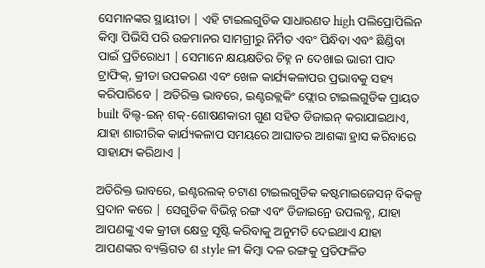ସେମାନଙ୍କର ସ୍ଥାୟୀତା | ଏହି ଟାଇଲଗୁଡିକ ସାଧାରଣତ high ପଲିପ୍ରୋପିଲିନ କିମ୍ବା ପିଭିସି ପରି ଉଚ୍ଚମାନର ସାମଗ୍ରୀରୁ ନିର୍ମିତ ଏବଂ ପିନ୍ଧିବା ଏବଂ ଛିଣ୍ଡିବା ପାଇଁ ପ୍ରତିରୋଧୀ | ସେମାନେ କ୍ଷୟକ୍ଷତିର ଚିହ୍ନ ନ ଦେଖାଇ ଭାରୀ ପାଦ ଟ୍ରାଫିକ୍, କ୍ରୀଡା ଉପକରଣ ଏବଂ ଖେଳ କାର୍ଯ୍ୟକଳାପର ପ୍ରଭାବକୁ ସହ୍ୟ କରିପାରିବେ | ଅତିରିକ୍ତ ଭାବରେ, ଇଣ୍ଟରକ୍ଲକିଂ ଫ୍ଲୋର ଟାଇଲଗୁଡିକ ପ୍ରାୟତ built ବିଲ୍ଟ-ଇନ୍ ଶକ୍-ଶୋଷଣକାରୀ ଗୁଣ ସହିତ ଡିଜାଇନ୍ କରାଯାଇଥାଏ, ଯାହା ଶାରୀରିକ କାର୍ଯ୍ୟକଳାପ ସମୟରେ ଆଘାତର ଆଶଙ୍କା ହ୍ରାସ କରିବାରେ ସାହାଯ୍ୟ କରିଥାଏ |

ଅତିରିକ୍ତ ଭାବରେ, ଇଣ୍ଟରଲକ୍ ଚଟାଣ ଟାଇଲଗୁଡିକ କଷ୍ଟମାଇଜେସନ୍ ବିକଳ୍ପ ପ୍ରଦାନ କରେ | ସେଗୁଡିକ ବିଭିନ୍ନ ରଙ୍ଗ ଏବଂ ଡିଜାଇନ୍ରେ ଉପଲବ୍ଧ, ଯାହା ଆପଣଙ୍କୁ ଏକ କ୍ରୀଡା କ୍ଷେତ୍ର ସୃଷ୍ଟି କରିବାକୁ ଅନୁମତି ଦେଇଥାଏ ଯାହା ଆପଣଙ୍କର ବ୍ୟକ୍ତିଗତ ଶ style ଳୀ କିମ୍ବା ଦଳ ରଙ୍ଗକୁ ପ୍ରତିଫଳିତ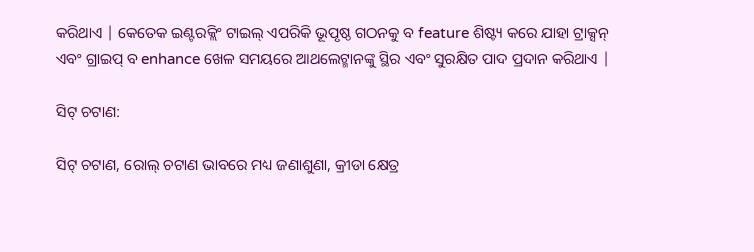କରିଥାଏ | କେତେକ ଇଣ୍ଟରକ୍ଲିଂ ଟାଇଲ୍ ଏପରିକି ଭୂପୃଷ୍ଠ ଗଠନକୁ ବ feature ଶିଷ୍ଟ୍ୟ କରେ ଯାହା ଟ୍ରାକ୍ସନ୍ ଏବଂ ଗ୍ରାଇପ୍ ବ enhance ଖେଳ ସମୟରେ ଆଥଲେଟ୍ମାନଙ୍କୁ ସ୍ଥିର ଏବଂ ସୁରକ୍ଷିତ ପାଦ ପ୍ରଦାନ କରିଥାଏ |

ସିଟ୍ ଚଟାଣ:

ସିଟ୍ ଚଟାଣ, ରୋଲ୍ ଚଟାଣ ଭାବରେ ମଧ୍ୟ ଜଣାଶୁଣା, କ୍ରୀଡା କ୍ଷେତ୍ର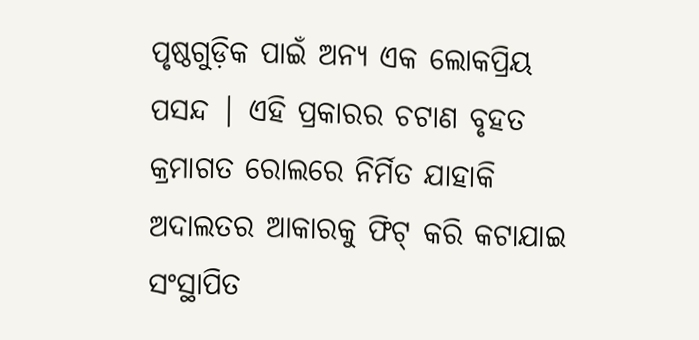ପୃଷ୍ଠଗୁଡ଼ିକ ପାଇଁ ଅନ୍ୟ ଏକ ଲୋକପ୍ରିୟ ପସନ୍ଦ | ଏହି ପ୍ରକାରର ଚଟାଣ ବୃହତ କ୍ରମାଗତ ରୋଲରେ ନିର୍ମିତ ଯାହାକି ଅଦାଲତର ଆକାରକୁ ଫିଟ୍ କରି କଟାଯାଇ ସଂସ୍ଥାପିତ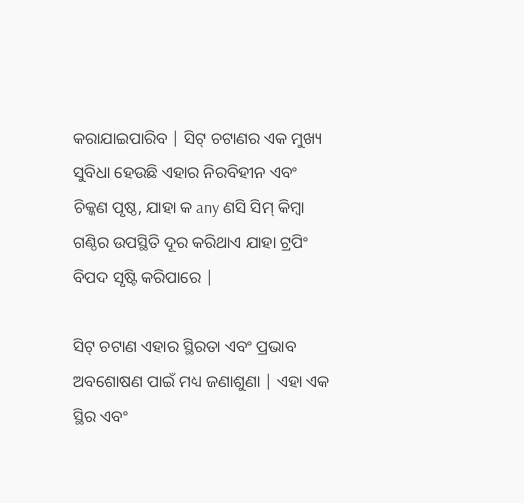କରାଯାଇପାରିବ | ସିଟ୍ ଚଟାଣର ଏକ ମୁଖ୍ୟ ସୁବିଧା ହେଉଛି ଏହାର ନିରବିହୀନ ଏବଂ ଚିକ୍କଣ ପୃଷ୍ଠ, ଯାହା କ any ଣସି ସିମ୍ କିମ୍ବା ଗଣ୍ଠିର ଉପସ୍ଥିତି ଦୂର କରିଥାଏ ଯାହା ଟ୍ରପିଂ ବିପଦ ସୃଷ୍ଟି କରିପାରେ |

ସିଟ୍ ଚଟାଣ ଏହାର ସ୍ଥିରତା ଏବଂ ପ୍ରଭାବ ଅବଶୋଷଣ ପାଇଁ ମଧ୍ୟ ଜଣାଶୁଣା | ଏହା ଏକ ସ୍ଥିର ଏବଂ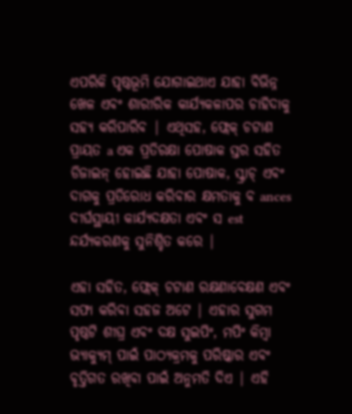ଏପରିକି ପୃଷ୍ଠଭୂମି ଯୋଗାଇଥାଏ ଯାହା ବିଭିନ୍ନ ଖେଳ ଏବଂ ଶାରୀରିକ କାର୍ଯ୍ୟକଳାପର ଚାହିଦାକୁ ସହ୍ୟ କରିପାରିବ | ଏଥିସହ, ଫ୍ଲେକ୍ ଚଟାଣ ପ୍ରାୟତ a ଏକ ପ୍ରତିରକ୍ଷା ପୋଷାକ ସ୍ତର ସହିତ ଡିଜାଇନ୍ ହୋଇଛି ଯାହା ପୋଷାକ, ସ୍କ୍ରାଚ୍ ଏବଂ ଦାଗକୁ ପ୍ରତିରୋଧ କରିବାର କ୍ଷମତାକୁ ବ ances ଦୀର୍ଘସ୍ଥାୟୀ କାର୍ଯ୍ୟଦକ୍ଷତା ଏବଂ ସ est ନ୍ଦର୍ଯ୍ୟକରଣକୁ ସୁନିଶ୍ଚିତ କରେ |

ଏହା ସହିତ, ଫ୍ଲେକ୍ ଚଟାଣ ରକ୍ଷଣାବେକ୍ଷଣ ଏବଂ ସଫା କରିବା ସହଜ ଅଟେ | ଏହାର ସୁଗମ ପୃଷ୍ଠଟି ଶୀଘ୍ର ଏବଂ ଦକ୍ଷ ସୁଇପିଂ, ମପିଂ କିମ୍ବା ଭ୍ୟାକ୍ୟୁମ୍ ପାଇଁ ପାଠ୍ୟକ୍ରମକୁ ପରିଷ୍କାର ଏବଂ ବୃତ୍ତିଗତ ରଖିବା ପାଇଁ ଅନୁମତି ଦିଏ | ଏହି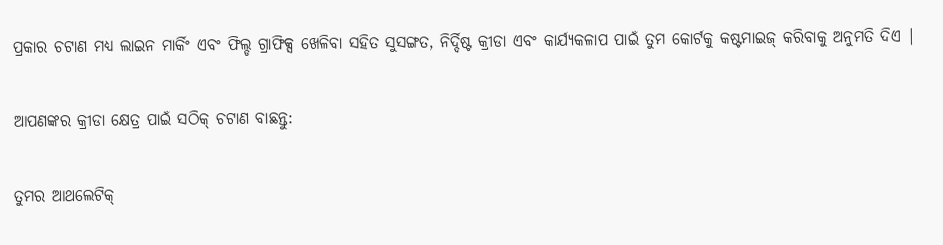ପ୍ରକାର ଚଟାଣ ମଧ୍ୟ ଲାଇନ ମାର୍କିଂ ଏବଂ ଫିଲ୍ଡ ଗ୍ରାଫିକ୍ସ ଖେଳିବା ସହିତ ସୁସଙ୍ଗତ, ନିର୍ଦ୍ଦିଷ୍ଟ କ୍ରୀଡା ଏବଂ କାର୍ଯ୍ୟକଳାପ ପାଇଁ ତୁମ କୋର୍ଟକୁ କଷ୍ଟମାଇଜ୍ କରିବାକୁ ଅନୁମତି ଦିଏ |

ଆପଣଙ୍କର କ୍ରୀଡା କ୍ଷେତ୍ର ପାଇଁ ସଠିକ୍ ଚଟାଣ ବାଛନ୍ତୁ:

ତୁମର ଆଥଲେଟିକ୍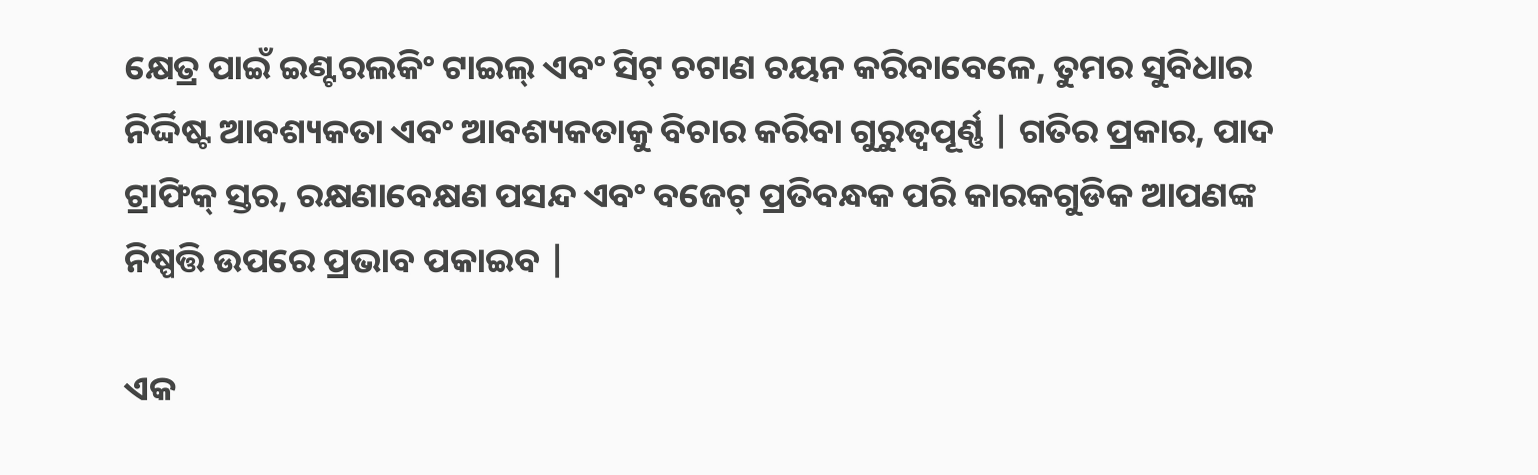କ୍ଷେତ୍ର ପାଇଁ ଇଣ୍ଟରଲକିଂ ଟାଇଲ୍ ଏବଂ ସିଟ୍ ଚଟାଣ ଚୟନ କରିବାବେଳେ, ତୁମର ସୁବିଧାର ନିର୍ଦ୍ଦିଷ୍ଟ ଆବଶ୍ୟକତା ଏବଂ ଆବଶ୍ୟକତାକୁ ବିଚାର କରିବା ଗୁରୁତ୍ୱପୂର୍ଣ୍ଣ | ଗତିର ପ୍ରକାର, ପାଦ ଟ୍ରାଫିକ୍ ସ୍ତର, ରକ୍ଷଣାବେକ୍ଷଣ ପସନ୍ଦ ଏବଂ ବଜେଟ୍ ପ୍ରତିବନ୍ଧକ ପରି କାରକଗୁଡିକ ଆପଣଙ୍କ ନିଷ୍ପତ୍ତି ଉପରେ ପ୍ରଭାବ ପକାଇବ |

ଏକ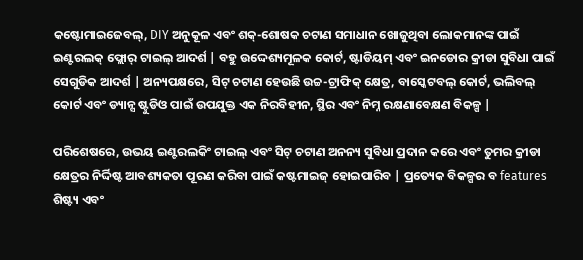କଷ୍ଟୋମାଇଜେବଲ୍, DIY ଅନୁକୂଳ ଏବଂ ଶକ୍-ଶୋଷକ ଚଟାଣ ସମାଧାନ ଖୋଜୁଥିବା ଲୋକମାନଙ୍କ ପାଇଁ ଇଣ୍ଟରଲକ୍ ଫ୍ଲୋର୍ ଟାଇଲ୍ ଆଦର୍ଶ | ବହୁ ଉଦ୍ଦେଶ୍ୟମୂଳକ କୋର୍ଟ, ଷ୍ଟାଡିୟମ୍ ଏବଂ ଇନଡୋର କ୍ରୀଡା ସୁବିଧା ପାଇଁ ସେଗୁଡିକ ଆଦର୍ଶ | ଅନ୍ୟପକ୍ଷରେ, ସିଟ୍ ଚଟାଣ ହେଉଛି ଉଚ୍ଚ-ଟ୍ରାଫିକ୍ କ୍ଷେତ୍ର, ବାସ୍କେଟବଲ୍ କୋର୍ଟ, ଭଲିବଲ୍ କୋର୍ଟ ଏବଂ ଡ୍ୟାନ୍ସ ଷ୍ଟୁଡିଓ ପାଇଁ ଉପଯୁକ୍ତ ଏକ ନିରବିହୀନ, ସ୍ଥିର ଏବଂ ନିମ୍ନ ରକ୍ଷଣାବେକ୍ଷଣ ବିକଳ୍ପ |

ପରିଶେଷରେ, ଉଭୟ ଇଣ୍ଟରଲକିଂ ଟାଇଲ୍ ଏବଂ ସିଟ୍ ଚଟାଣ ଅନନ୍ୟ ସୁବିଧା ପ୍ରଦାନ କରେ ଏବଂ ତୁମର କ୍ରୀଡା କ୍ଷେତ୍ରର ନିର୍ଦ୍ଦିଷ୍ଟ ଆବଶ୍ୟକତା ପୂରଣ କରିବା ପାଇଁ କଷ୍ଟମାଇଜ୍ ହୋଇପାରିବ | ପ୍ରତ୍ୟେକ ବିକଳ୍ପର ବ features ଶିଷ୍ଟ୍ୟ ଏବଂ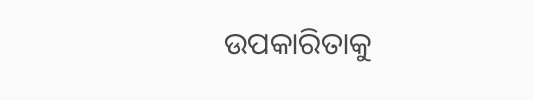ଉପକାରିତାକୁ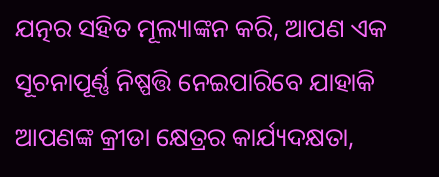ଯତ୍ନର ସହିତ ମୂଲ୍ୟାଙ୍କନ କରି, ଆପଣ ଏକ ସୂଚନାପୂର୍ଣ୍ଣ ନିଷ୍ପତ୍ତି ନେଇପାରିବେ ଯାହାକି ଆପଣଙ୍କ କ୍ରୀଡା କ୍ଷେତ୍ରର କାର୍ଯ୍ୟଦକ୍ଷତା,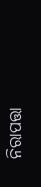ନିରାପତ୍ତା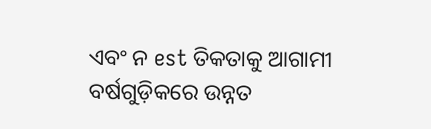ଏବଂ ନ est ତିକତାକୁ ଆଗାମୀ ବର୍ଷଗୁଡ଼ିକରେ ଉନ୍ନତ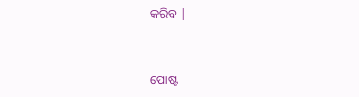କରିବ |


ପୋଷ୍ଟ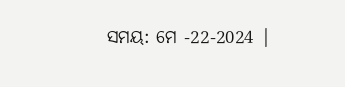ସମୟ: ମେ -22-2024 |